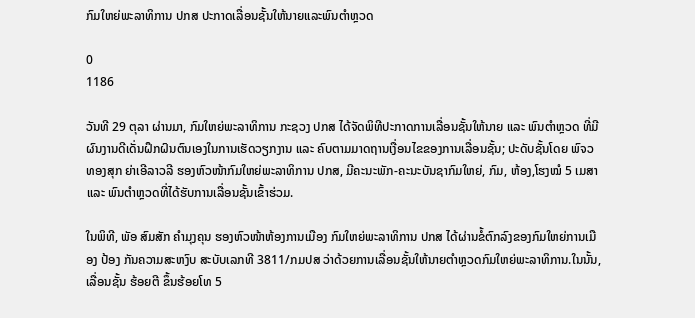ກົມໃຫຍ່ພະລາທິການ ປກສ ປະກາດເລື່ອນຊັ້ນໃຫ້ນາຍແລະພົນຕຳຫຼວດ

0
1186

ວັນທີ 29 ຕຸລາ ຜ່ານມາ, ກົມໃຫຍ່ພະລາທິການ ກະຊວງ ປກສ ໄດ້ຈັດພິທີປະກາດການເລື່ອນຊັ້ນໃຫ້ນາຍ ແລະ ພົນຕຳຫຼວດ ທີ່ມີຜົນງານດີເດັ່ນຝຶກຝົນຕົນເອງໃນການເຮັດວຽກງານ ແລະ ຄົບຕາມມາດຖານເງື່ອນໄຂຂອງການເລື່ອນຊັ້ນ; ປະດັບຊັ້ນໂດຍ ພົຈວ ທອງສຸກ ຍ່າເອີລາວລີ ຮອງຫົວໜ້າກົມໃຫຍ່ພະລາທິການ ປກສ, ມີຄະນະພັກ-ຄະນະບັນຊາກົມໃຫຍ່, ກົມ, ຫ້ອງ,ໂຮງໝໍ 5 ເມສາ ແລະ ພົນຕຳຫຼວດທີ່ໄດ້ຮັບການເລື່ອນຊັ້ນເຂົ້າຮ່ວມ.

ໃນພິທີ, ພັອ ສົມສັກ ຄຳມຸງຄຸນ ຮອງຫົວໜ້າຫ້ອງການເມືອງ ກົມໃຫຍ່ພະລາທິການ ປກສ ໄດ້ຜ່ານຂໍ້ຕົກລົງຂອງກົມໃຫຍ່ການເມືອງ ປ້ອງ ກັນຄວາມສະຫງົບ ສະບັບເລກທີ 3811/ກມປສ ວ່າດ້ວຍການເລື່ອນຊັ້ນໃຫ້ນາຍຕຳຫຼວດກົມໃຫຍ່ພະລາທິການ.ໃນນັ້ນ, ເລື່ອນຊັ້ນ ຮ້ອຍຕີ ຂຶ້ນຮ້ອຍໂທ 5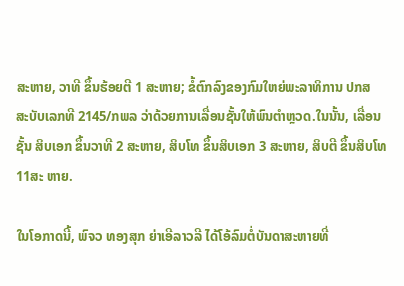ສະຫາຍ, ວາທີ ຂຶ້ນຮ້ອຍຕີ 1 ສະຫາຍ; ຂໍ້ຕົກລົງຂອງກົມໃຫຍ່ພະລາທິການ ປກສ ສະບັບເລກທີ 2145/ກພລ ວ່າດ້ວຍການເລື່ອນຊັ້ນໃຫ້ພົນຕຳຫຼວດ.ໃນນັ້ນ, ເລື່ອນຊັ້ນ ສິບເອກ ຂຶ້ນວາທີ 2 ສະຫາຍ, ສິບໂທ ຂຶ້ນສິບເອກ 3 ສະຫາຍ, ສິບຕີ ຂຶ້ນສິບໂທ11ສະ ຫາຍ.

ໃນໂອກາດນີ້, ພົຈວ ທອງສຸກ ຍ່າເອີລາວລີ ໄດ້ໂອ້ລົມຕໍ່ບັນດາສະຫາຍທີ່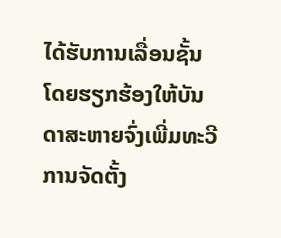ໄດ້ຮັບການເລື່ອນຊັ້ນ ໂດຍຮຽກຮ້ອງໃຫ້ບັນດາສະຫາຍຈົ່ງເພີ່ມທະວີການຈັດຕັ້ງ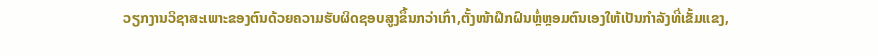ວຽກງານວິຊາສະເພາະຂອງຕົນດ້ວຍຄວາມຮັບຜິດຊອບສູງຂຶ້ນກວ່າເກົ່າ,ຕັ້ງໜ້າຝຶກຝົນຫຼໍ່ຫຼອມຕົນເອງໃຫ້ເປັນກຳລັງທີ່ເຂັ້ມແຂງ,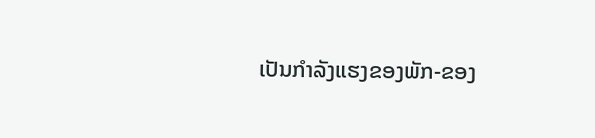ເປັນກຳລັງແຮງຂອງພັກ-ຂອງ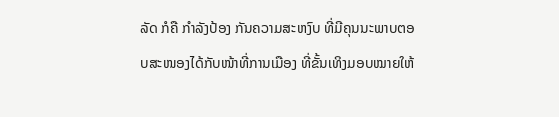ລັດ ກໍຄື ກຳລັງປ້ອງ ກັນຄວາມສະຫງົບ ທີ່ມີຄຸນນະພາບຕອບສະໜອງໄດ້ກັບໜ້າທີ່ການເມືອງ ທີ່ຂັ້ນເທິງມອບໝາຍໃຫ້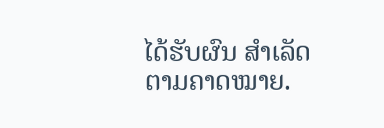ໄດ້ຮັບຜົນ ສຳເລັດຕາມຄາດໝາຍ.